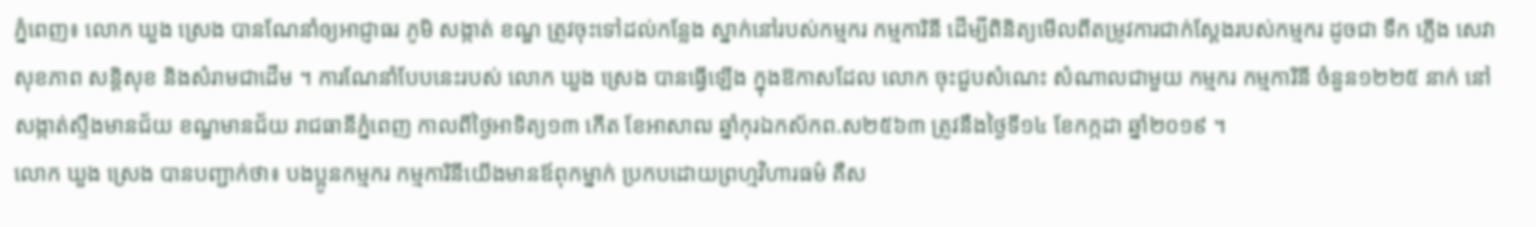ភ្នំពេញ៖ លោក ឃួង ស្រេង បានណែនាំឲ្យអាជ្ញាធរ ភូមិ សង្កាត់ ខណ្ឌ ត្រូវចុះទៅដល់កន្លែង ស្នាក់នៅរបស់កម្មករ កម្មការិនី ដើម្បីពិនិត្យមើលពីតម្រូវការជាក់ស្តែងរបស់កម្មករ ដូចជា ទឹក ភ្លើង សេវាសុខភាព សន្ដិសុខ និងសំរាមជាដើម ។ ការណែនាំបែបនេះរបស់ លោក ឃួង ស្រេង បានធ្វើឡើង ក្នុងឱកាសដែល លោក ចុះជួបសំណេះ សំណាលជាមួយ កម្មករ កម្មការិនី ចំនួន១២២៥ នាក់ នៅសង្កាត់ស្ទឹងមានជ័យ ខណ្ឌមានជ័យ រាជធានីភ្នំពេញ កាលពីថ្ងៃអាទិត្យ១៣ កើត ខែអាសាឍ ឆ្នាំកុរឯកស័កព.ស២៥៦៣ ត្រូវនឹងថ្ងៃទី១៤ ខែកក្កដា ឆ្នាំ២០១៩ ។
លោក ឃួង ស្រេង បានបញ្ជាក់ថា៖ បងប្អូនកម្មករ កម្មការិនីយើងមានឪពុកម្នាក់ ប្រកបដោយព្រហ្មវិហារធម៌ គឺស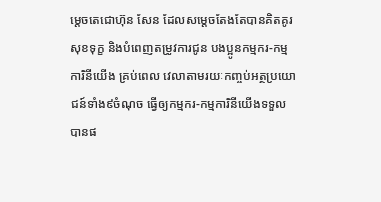ម្តេចតេជោហ៊ុន សែន ដែលសម្តេចតែងតែបានគិតគូរសុខទុក្ខ និងបំពេញតម្រូវការជូន បងប្អូនកម្មករ-កម្មការិនីយើង គ្រប់ពេល វេលាតាមរយៈកញ្ចប់អត្ថប្រយោជន៍ទាំង៩ចំណុច ធ្វើឲ្យកម្មករ-កម្មការិនីយើងទទួលបានផ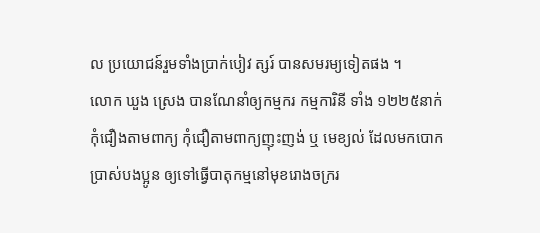ល ប្រយោជន៍រួមទាំងប្រាក់បៀវ ត្សរ៍ បានសមរម្យទៀតផង ។
លោក ឃួង ស្រេង បានណែនាំឲ្យកម្មករ កម្មការិនី ទាំង ១២២៥នាក់ កុំជឿងតាមពាក្យ កុំជឿតាមពាក្យញុះញង់ ឬ មេខ្យល់ ដែលមកបោកប្រាស់បងប្អូន ឲ្យទៅធ្វើបាតុកម្មនៅមុខរោងចក្ររ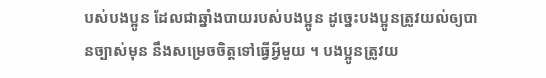បស់បងប្អូន ដែលជាឆ្នាំងបាយរបស់បងប្អូន ដូច្នេះបងប្អូនត្រូវយល់ឲ្យបានច្បាស់មុន នឹងសម្រេចចិត្តទៅធ្វើអ្វីមួយ ។ បងប្អូនត្រូវយ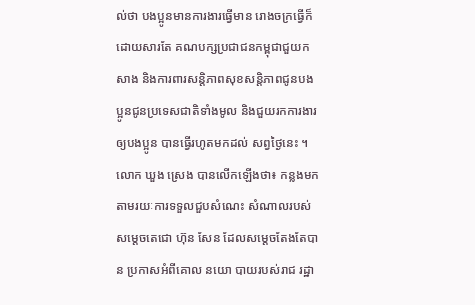ល់ថា បងប្អូនមានការងារធ្វើមាន រោងចក្រធ្វើក៏ដោយសារតែ គណបក្សប្រជាជនកម្ពុជាជួយកសាង និងការពារសន្តិភាពសុខសន្តិភាពជូនបងប្អូនជូនប្រទេសជាតិទាំងមូល និងជួយរកការងារឲ្យបងប្អូន បានធ្វើរហូតមកដល់ សព្វថ្ងៃនេះ ។
លោក ឃួង ស្រេង បានលើកឡើងថា៖ កន្លងមកតាមរយៈការទទួលជួបសំណេះ សំណាលរបស់សម្តេចតេជោ ហ៊ុន សែន ដែលសម្តេចតែងតែបាន ប្រកាសអំពីគោល នយោ បាយរបស់រាជ រដ្ឋា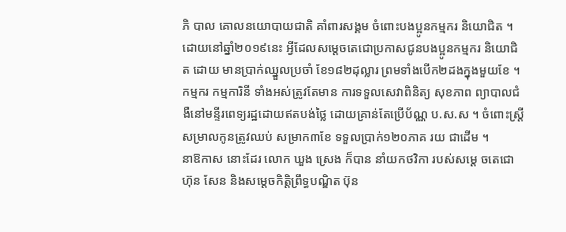ភិ បាល គោលនយោបាយជាតិ គាំពារសង្គម ចំពោះបងប្អូនកម្មករ និយោជិត ។ ដោយនៅឆ្នាំ២០១៩នេះ អ្វីដែលសម្តេចតេជោប្រកាសជូនបងប្អូនកម្មករ និយោជិត ដោយ មានប្រាក់ឈ្នួលប្រចាំ ខែ១៨២ដុល្លារ ព្រមទាំងបើក២ដងក្នុងមួយខែ ។ កម្មករ កម្មការិនី ទាំងអស់ត្រូវតែមាន ការទទួលសេវាពិនិត្យ សុខភាព ព្យាបាលជំងឺនៅមន្ទីរពេទ្យរដ្ឋដោយឥតបង់ថ្លៃ ដោយគ្រាន់តែប្រើប័ណ្ណ ប.ស.ស ។ ចំពោះស្រ្តីសម្រាលកូនត្រូវឈប់ សម្រាក៣ខែ ទទួលប្រាក់១២០ភាគ រយ ជាដើម ។
នាឱកាស នោះដែរ លោក ឃួង ស្រេង ក៏បាន នាំយកថវិកា របស់សម្តេ ចតេជោ ហ៊ុន សែន និងសម្តេចកិត្ដិព្រឹទ្ធបណ្ឌិត ប៊ុន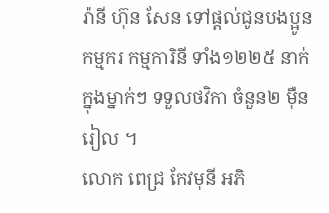រ៉ានី ហ៊ុន សែន ទៅផ្តល់ជូនបងប្អូនកម្មករ កម្មការិនី ទាំង១២២៥ នាក់ ក្នុងម្នាក់ៗ ទទួលថវិកា ចំនួន២ ម៉ឺនរៀល ។
លោក ពេជ្រ កែវមុនី អភិ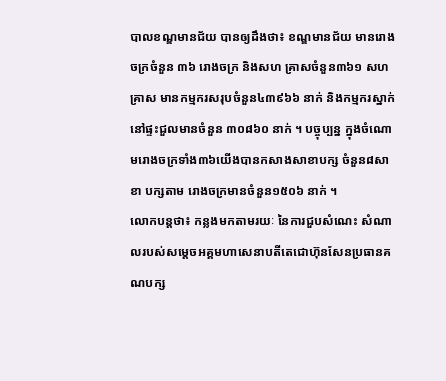បាលខណ្ឌមានជ័យ បានឲ្យដឹងថា៖ ខណ្ឌមានជ័យ មានរោង ចក្រចំនួន ៣៦ រោងចក្រ និងសហ គ្រាសចំនួន៣៦១ សហ គ្រាស មានកម្មករសរុបចំនួន៤៣៩៦៦ នាក់ និងកម្មករស្នាក់នៅផ្ទះជួលមានចំនួន ៣០៨៦០ នាក់ ។ បច្ចុប្បន្ន ក្នុងចំណោមរោងចក្រទាំង៣៦យើងបានកសាងសាខាបក្ស ចំនួន៨សាខា បក្សតាម រោងចក្រមានចំនួន១៥០៦ នាក់ ។
លោកបន្ដថា៖ កន្លងមកតាមរយៈ នៃការជួបសំណេះ សំណាលរបស់សម្ដេចអគ្គមហាសេនាបតីតេជោហ៊ុនសែនប្រធានគណបក្ស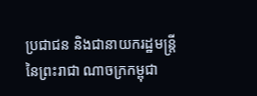ប្រជាជន និងជានាយករដ្ឋមន្រ្តីនៃព្រះរាជា ណាចក្រកម្ពុជា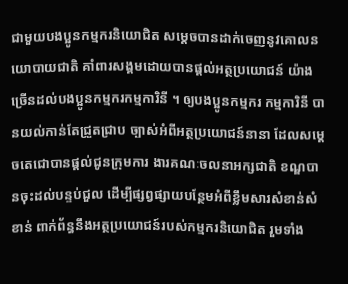ជាមួយបងប្អូនកម្មករនិយោជិត សម្ដេចបានដាក់ចេញនូវគោលនយោបាយជាតិ គាំពារសង្គមដោយបានផ្ដល់អត្ថប្រយោជន៍ យ៉ាងច្រើនដល់បងប្អូនកម្មករកម្មការិនី ។ ឲ្យបងប្អូនកម្មករ កម្មការិនី បានយល់កាន់តែជ្រួតជ្រាប ច្បាស់អំពីអត្ថប្រយោជន៍នានា ដែលសម្ដេចតេជោបានផ្តល់ជូនក្រុមការ ងារគណៈចលនាអក្សជាតិ ខណ្ឌបានចុះដល់បន្ទប់ជួល ដើម្បីផ្សព្វផ្សាយបន្ថែមអំពីខ្លឹមសារសំខាន់សំខាន់ ពាក់ព័ន្ធនឹងអត្ថប្រយោជន៍របស់កម្មករនិយោជិត រួមទាំង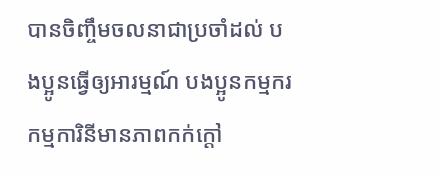បានចិញ្ចឹមចលនាជាប្រចាំដល់ បងប្អូនធ្វើឲ្យអារម្មណ៍ បងប្អូនកម្មករកម្មការិនីមានភាពកក់ក្ដៅ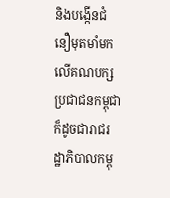និងបង្កើនជំនឿមុតមាំមកលើគណបក្សប្រជាជនកម្ពុជា ក៏ដូចជារាជរដ្ឋាភិបាលកម្ពុ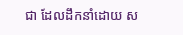ជា ដែលដឹកនាំដោយ ស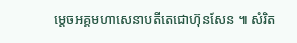ម្ដេចអគ្គមហាសេនាបតីតេជោហ៊ុនសែន ៕ សំរិត